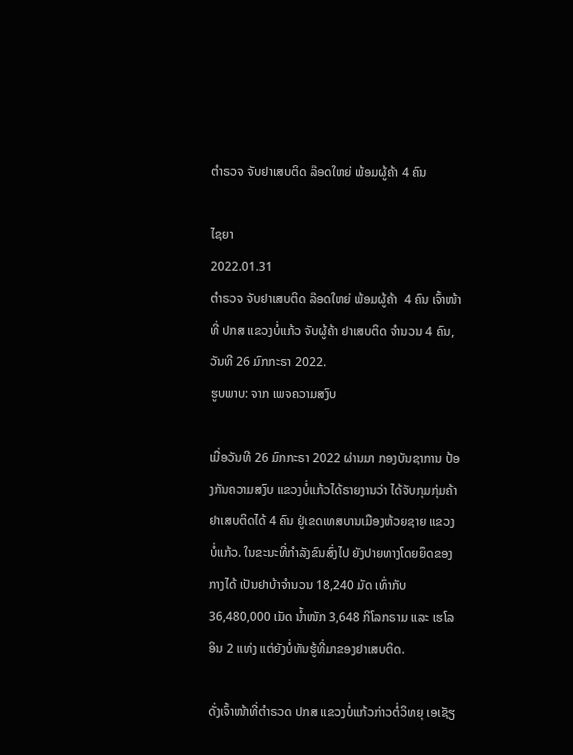ຕຳຣວຈ ຈັບຢາເສບຕິດ ລ໊ອດໃຫຍ່ ພ້ອມຜູ້ຄ້າ 4 ຄົນ

ໄຊຍາ
2022.01.31
ຕຳຣວຈ ຈັບຢາເສບຕິດ ລ໊ອດໃຫຍ່ ພ້ອມຜູ້ຄ້າ  4 ຄົນ ເຈົ້າໜ້າທີ່ ປກສ ແຂວງບໍ່ແກ້ວ ຈັບຜູ້ຄ້າ ຢາເສບຕິດ ຈຳນວນ 4 ຄົນ, ວັນທີ 26 ມົກກະຣາ 2022.
ຮູບພາບ: ຈາກ ເພຈຄວາມສງົບ

ເມື່ອວັນທີ 26 ມົກກະຣາ 2022 ຜ່ານມາ ກອງບັນຊາການ ປ້ອງກັນຄວາມສງົບ ແຂວງບໍ່ແກ້ວໄດ້ຣາຍງານວ່າ ໄດ້ຈັບກຸມກຸ່ມຄ້າຢາເສບຕິດໄດ້ 4 ຄົນ ຢູ່ເຂດເທສບານເມືອງຫ້ວຍຊາຍ ແຂວງບໍ່ແກ້ວ. ໃນຂະນະທີ່ກຳລັງຂົນສົ່ງໄປ ຍັງປາຍທາງໂດຍຍຶດຂອງກາງໄດ້ ເປັນຢາບ້າຈຳນວນ 18,240 ມັດ ເທົ່າກັບ 36,480,000 ເມັດ ນໍ້າໜັກ 3,648 ກິໂລກຣາມ ແລະ ເຮໂລອິນ 2 ແທ່ງ ແຕ່ຍັງບໍ່ທັນຮູ້ທີ່ມາຂອງຢາເສບຕິດ.

ດັ່ງເຈົ້າໜ້າທີ່ຕຳຣວດ ປກສ ແຂວງບໍ່ແກ້ວກ່າວຕໍ່ວິທຍຸ ເອເຊັຽ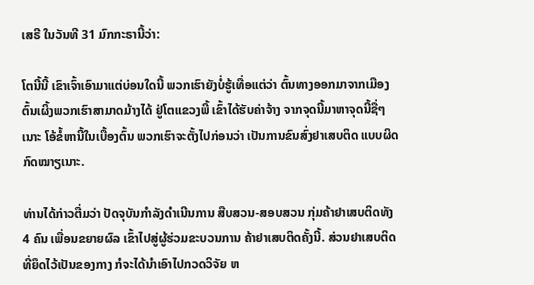ເສຣີ ໃນວັນທີ 31 ມົກກະຣານີ້ວ່າ:

ໂຕນີ້ນີ້ ເຂົາເຈົ້າເອົາມາແຕ່ບ່ອນໃດນີ້ ພວກເຮົາຍັງບໍ່ຮູ້ເທື່ອແຕ່ວ່າ ຕົ້ນທາງອອກມາຈາກເມືອງຕົ້ນເຜິ້ງພວກເຮົາສາມາດມ້າງໄດ້ ຢູ່ໂຕແຂວງພີ້ ເຂົ້າໄດ້ຮັບຄ່າຈ້າງ ຈາກຈຸດນີ້ມາຫາຈຸດນີ້ຊື່ໆເນາະ ໂອ້ຂໍ້ຫານີ້ໃນເບື້ອງຕົ້ນ ພວກເຮົາຈະຕັ້ງໄປກ່ອນວ່າ ເປັນການຂົນສົ່ງຢາເສບຕິດ ແບບຜິດກົດໝາຽເນາະ.

ທ່ານໄດ້ກ່າວຕື່ມວ່າ ປັດຈຸບັນກຳລັງດຳເນີນການ ສືບສວນ-ສອບສວນ ກຸ່ມຄ້າຢາເສບຕິດທັງ 4 ຄົນ ເພື່ອນຂຍາຍຜົລ ເຂົ້າໄປສູ່ຜູ້ຮ່ວມຂະບວນການ ຄ້າຢາເສບຕິດຄັ້ງນີ້. ສ່ວນຢາເສບຕິດ ທີ່ຍຶດໄວ້ເປັນຂອງກາງ ກໍຈະໄດ້ນຳເອົາໄປກວດວິຈັຍ ຫ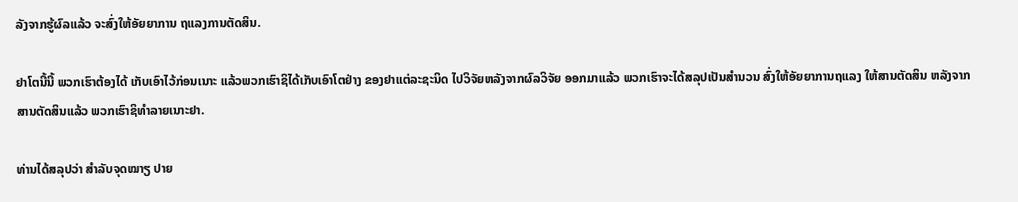ລັງຈາກຮູ້ຜົລແລ້ວ ຈະສົ່ງໃຫ້ອັຍຍາການ ຖແລງການຕັດສິນ.

ຢາໂຕນີ້ນີ້ ພວກເຮົາຕ້ອງໄດ້ ເກັບເອົາໄວ້ກ່ອນເນາະ ແລ້ວພວກເຮົາຊິໄດ້ເກັບເອົາໂຕຢ່າງ ຂອງຢາແຕ່ລະຊະນິດ ໄປວິຈັຍຫລັງຈາກຜົລວິຈັຍ ອອກມາແລ້ວ ພວກເຮົາຈະໄດ້ສລຸປເປັນສຳນວນ ສົ່ງໃຫ້ອັຍຍາການຖແລງ ໃຫ້ສານຕັດສິນ ຫລັງຈາກສານຕັດສິນແລ້ວ ພວກເຮົາຊິທຳລາຍເນາະຢາ.

ທ່ານໄດ້ສລຸປວ່າ ສຳລັບຈຸດໝາຽ ປາຍ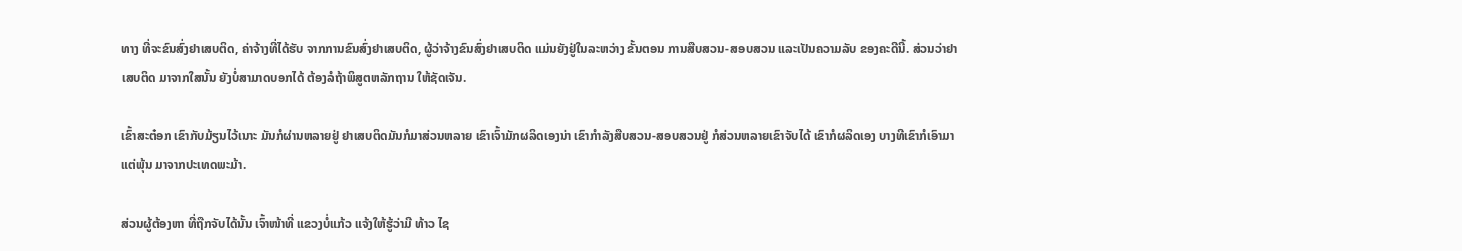ທາງ ທີ່ຈະຂົນສົ່ງຢາເສບຕິດ, ຄ່າຈ້າງທີ່ໄດ້ຮັບ ຈາກການຂົນສົ່ງຢາເສບຕິດ, ຜູ້ວ່າຈ້າງຂົນສົ່ງຢາເສບຕິດ ແມ່ນຍັງຢູ່ໃນລະຫວ່າງ ຂັ້ນຕອນ ການສືບສວນ-ສອບສວນ ແລະເປັນຄວາມລັບ ຂອງຄະດີນີ້. ສ່ວນວ່າຢາເສບຕິດ ມາຈາກໃສນັ້ນ ຍັງບໍ່ສາມາດບອກໄດ້ ຕ້ອງລໍຖ້າພິສູຕຫລັກຖານ ໃຫ້ຊັດເຈັນ.

ເຂົ້າສະຕ໋ອກ ເຂົາກັບມ້ຽນໄວ້ເນາະ ມັນກໍຜ່ານຫລາຍຢູ່ ຢາເສບຕິດມັນກໍມາສ່ວນຫລາຍ ເຂົາເຈົ້າມັກຜລິດເອງນ່າ ເຂົາກຳລັງສືບສວນ-ສອບສວນຢູ່ ກໍສ່ວນຫລາຍເຂົາຈັບໄດ້ ເຂົາກໍຜລິດເອງ ບາງທີເຂົາກໍເອົາມາແຕ່ພຸ້ນ ມາຈາກປະເທດພະມ້າ.

ສ່ວນຜູ້ຕ້ອງຫາ ທີ່ຖືກຈັບໄດ້ນັ້ນ ເຈົ້າໜ້າທີ່ ແຂວງບໍ່ແກ້ວ ແຈ້ງໃຫ້ຮູ້ວ່າມີ ທ້າວ ໄຊ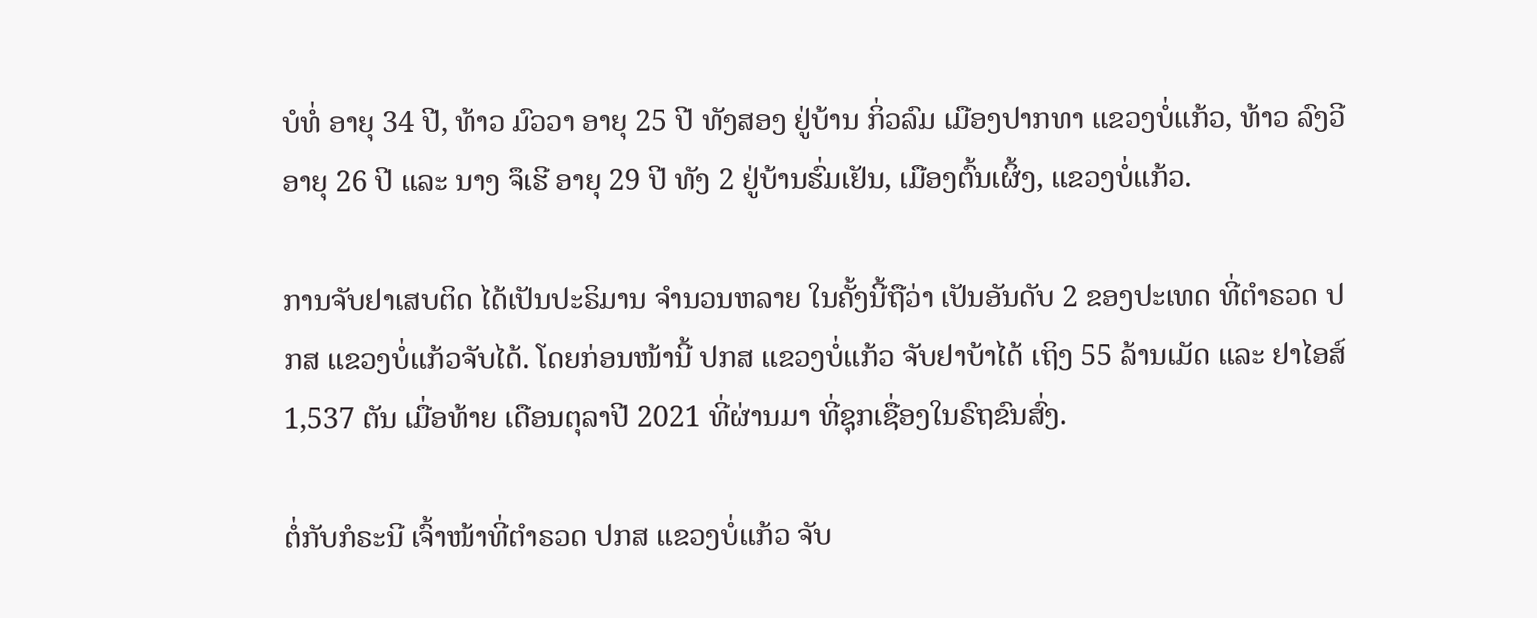ບໍທໍ່ ອາຍຸ 34 ປີ, ທ້າວ ມົວວາ ອາຍຸ 25 ປີ ທັງສອງ ຢູ່ບ້ານ ກິ່ວລົມ ເມືອງປາກທາ ແຂວງບໍ່ແກ້ວ, ທ້າວ ລົງວີ ອາຍຸ 26 ປີ ແລະ ນາງ ຈຶເຮີ ອາຍຸ 29 ປີ ທັງ 2 ຢູ່ບ້ານຮົ່ມເຢັນ, ເມືອງຕົ້ນເຜິ້ງ, ແຂວງບໍ່ແກ້ວ.

ການຈັບຢາເສບຕິດ ໄດ້ເປັນປະຣິມານ ຈຳນວນຫລາຍ ໃນຄັ້ງນີ້ຖືວ່າ ເປັນອັນດັບ 2 ຂອງປະເທດ ທີ່ຕຳຣວດ ປກສ ແຂວງບໍ່ແກ້ວຈັບໄດ້. ໂດຍກ່ອນໜ້ານີ້ ປກສ ແຂວງບໍ່ແກ້ວ ຈັບຢາບ້າໄດ້ ເຖິງ 55 ລ້ານເມັດ ແລະ ຢາໄອສ໌ 1,537 ຕັນ ເມື່ອທ້າຍ ເດືອນຕຸລາປີ 2021 ທີ່ຜ່ານມາ ທີ່ຊຸກເຊື່ອງໃນຣົຖຂົນສົ່ງ.

ຕໍ່ກັບກໍຣະນີ ເຈົ້າໜ້າທີ່ຕຳຣວດ ປກສ ແຂວງບໍ່ແກ້ວ ຈັບ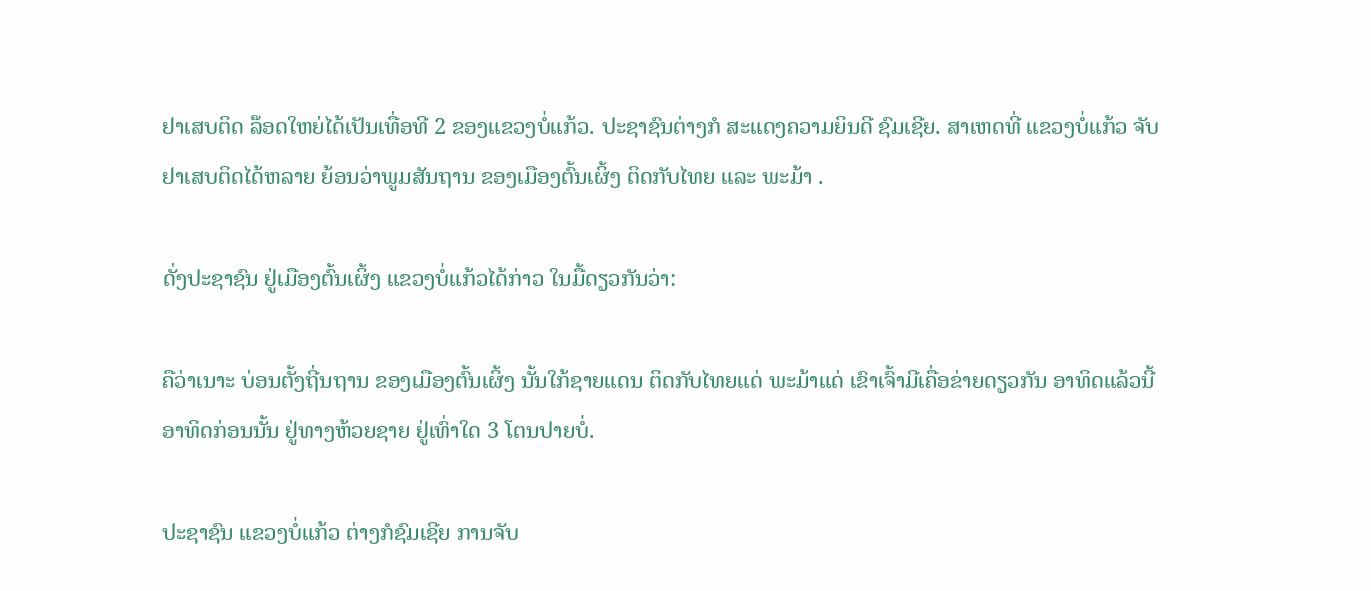ຢາເສບຕິດ ລ໊ອດໃຫຍ່ໄດ້ເປັນເທື່ອທີ 2 ຂອງແຂວງບໍ່ແກ້ວ. ປະຊາຊົນຕ່າງກໍ ສະແດງຄວາມຍິນດີ ຊົມເຊີຍ. ສາເຫດທີ່ ແຂວງບໍ່ແກ້ວ ຈັບຢາເສບຕິດໄດ້ຫລາຍ ຍ້ອນວ່າພູມສັນຖານ ຂອງເມືອງຕົ້ນເຜິ້ງ ຕິດກັບໄທຍ ແລະ ພະມ້າ .

ດັ່ງປະຊາຊົນ ຢູ່ເມືອງຕົ້ນເຜິ້ງ ແຂວງບໍ່ແກ້ວໄດ້ກ່າວ ໃນມື້ດຽວກັນວ່າ:

ຄືວ່າເນາະ ບ່ອນຕັ້ງຖີ່ນຖານ ຂອງເມືອງຕົ້ນເຜິ້ງ ນັ້ນໃກ້ຊາຍແດນ ຕິດກັບໄທຍແດ່ ພະມ້າແດ່ ເຂົາເຈົ້າມີເຄື່ອຂ່າຍດຽວກັນ ອາທິດແລ້ວນີ້ ອາທິດກ່ອນນັ້ນ ຢູ່ທາງຫ້ວຍຊາຍ ຢູ່ເທົ່າໃດ 3 ໂຕນປາຍບໍ່.

ປະຊາຊົນ ແຂວງບໍ່ແກ້ວ ຕ່າງກໍຊົມເຊີຍ ການຈັບ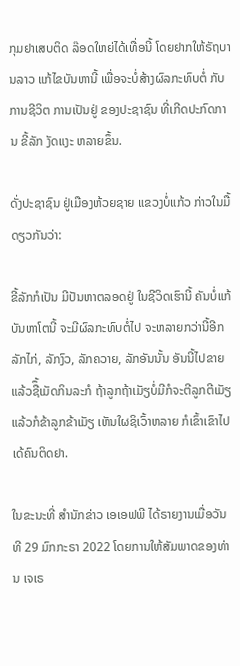ກຸມຢາເສບຕິດ ລ໊ອດໃຫຍ່ໄດ້ເທື່ອນີ້ ໂດຍຢາກໃຫ້ຣັຖບານລາວ ແກ້ໄຂບັນຫານີ້ ເພື່ອຈະບໍ່ສ້າງຜົລກະທົບຕໍ່ ກັບການຊີວິຕ ການເປັນຢູ່ ຂອງປະຊາຊົນ ທີ່ເກີດປະກົດການ ຂີ້ລັກ ງັດແງະ ຫລາຍຂຶ້ນ.

ດັ່ງປະຊາຊົນ ຢູ່ເມືອງຫ້ວຍຊາຍ ແຂວງບໍ່ແກ້ວ ກ່າວໃນມື້ດຽວກັນວ່າ:

ຂີ້ລັກກໍເປັນ ມີປັນຫາຕລອດຢູ່ ໃນຊີວິດເຮົານີ້ ຄັນບໍ່ແກ້ບັນຫາໂຕນີ້ ຈະມີຜົລກະທົບຕໍ່ໄປ ຈະຫລາຍກວ່ານີ້ອີກ ລັກໄກ່, ລັກງົວ, ລັກຄວາຍ, ລັກອັນນັ້ນ ອັນນີ້ໄປຂາຍ ແລ້ວຊືຶ້ເມັດກິນລະກໍ ຖ້າລູກຖ້າເມັຽບໍ່ມີກໍຈະຕີລູກຕີເມັຽ ແລ້ວກໍຂ້າລູກຂ້າເມັຽ ເຫັນໃຜຊິເວົ້າຫລາຍ ກໍເຂົ້າເຂົາໄປເດ້ຄົນຕິດຢາ.

ໃນຂະນະທີ່ ສຳນັກຂ່າວ ເອເອຟພີ ໄດ້ຣາຍງານເມື່ອວັນທີ 29 ມົກກະຣາ 2022 ໂດຍການໃຫ້ສັມພາດຂອງທ່ານ ເຈເຣ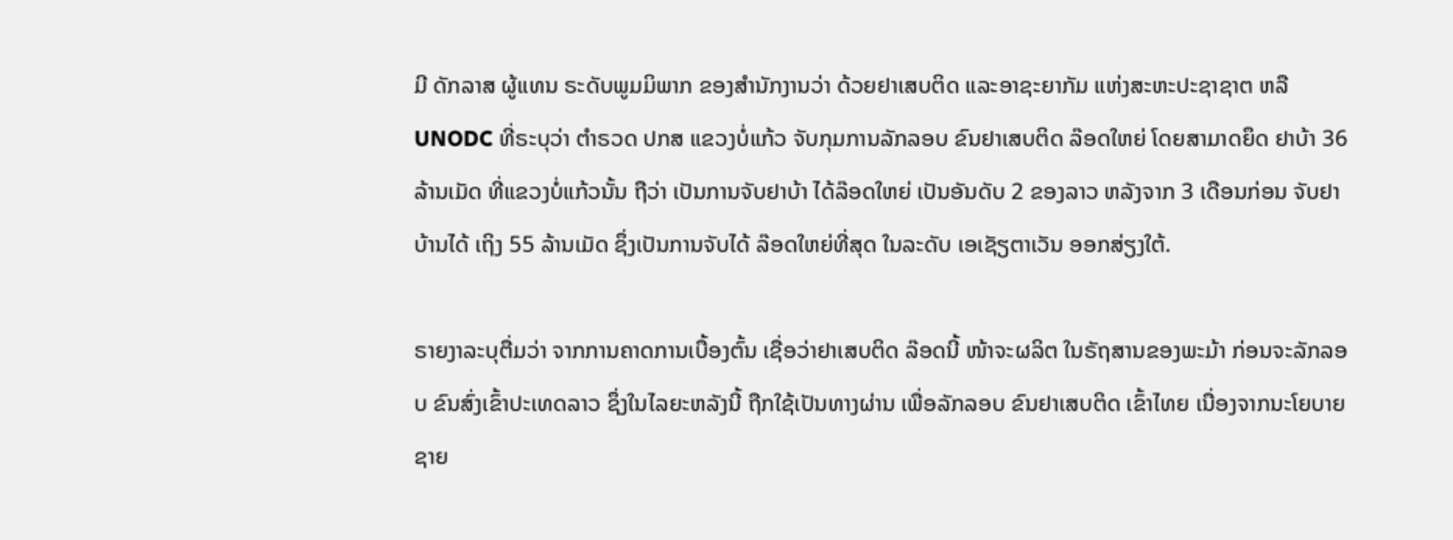ມີ ດັກລາສ ຜູ້ແທນ ຣະດັບພູມມິພາກ ຂອງສຳນັກງານວ່າ ດ້ວຍຢາເສບຕິດ ແລະອາຊະຍາກັມ ແຫ່ງສະຫະປະຊາຊາຕ ຫລື UNODC ທີ່ຣະບຸວ່າ ຕຳຣວດ ປກສ ແຂວງບໍ່ແກ້ວ ຈັບກຸມການລັກລອບ ຂົນຢາເສບຕິດ ລ໊ອດໃຫຍ່ ໂດຍສາມາດຍຶດ ຢາບ້າ 36 ລ້ານເມັດ ທີ່ແຂວງບໍ່ແກ້ວນັ້ນ ຖືວ່າ ເປັນການຈັບຢາບ້າ ໄດ້ລ໊ອດໃຫຍ່ ເປັນອັນດັບ 2 ຂອງລາວ ຫລັງຈາກ 3 ເດືອນກ່ອນ ຈັບຢາບ້ານໄດ້ ເຖິງ 55 ລ້ານເມັດ ຊຶ່ງເປັນການຈັບໄດ້ ລ໊ອດໃຫຍ່ທີ່ສຸດ ໃນລະດັບ ເອເຊັຽຕາເວັນ ອອກສ່ຽງໃຕ້.

ຣາຍງາລະບຸຕື່ມວ່າ ຈາກການຄາດການເບື້ອງຕົ້ນ ເຊື່ອວ່າຢາເສບຕິດ ລ໊ອດນີ້ ໜ້າຈະຜລິຕ ໃນຣັຖສານຂອງພະມ້າ ກ່ອນຈະລັກລອບ ຂົນສົ່ງເຂົ້າປະເທດລາວ ຊຶ່ງໃນໄລຍະຫລັງນີ້ ຖືກໃຊ້ເປັນທາງຜ່ານ ເພື່ອລັກລອບ ຂົນຢາເສບຕິດ ເຂົ້າໄທຍ ເນື່ອງຈາກນະໂຍບາຍ ຊາຍ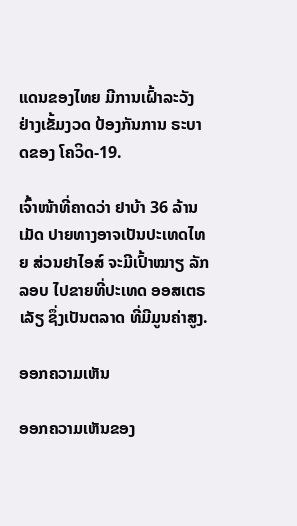ແດນຂອງໄທຍ ມີການເຝົ້າລະວັງ ຢ່າງເຂັ້ມງວດ ປ້ອງກັນການ ຣະບາດຂອງ ໂຄວິດ-19.

ເຈົ້າໜ້າທີ່ຄາດວ່າ ຢາບ້າ 36 ລ້ານເມັດ ປາຍທາງອາຈເປັນປະເທດໄທຍ ສ່ວນຢາໄອສ໌ ຈະມີເປົ້າໝາຽ ລັກລອບ ໄປຂາຍທີ່ປະເທດ ອອສເຕຣເລັຽ ຊຶ່ງເປັນຕລາດ ທີ່ມີມູນຄ່າສູງ.

ອອກຄວາມເຫັນ

ອອກຄວາມເຫັນຂອງ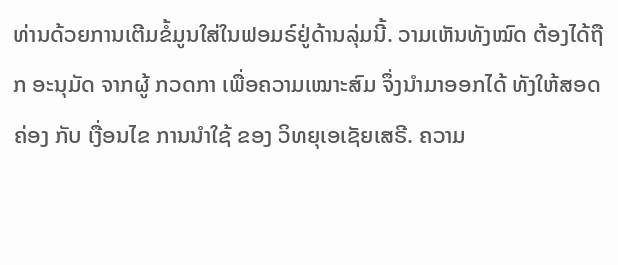ທ່ານດ້ວຍການເຕີມຂໍ້ມູນໃສ່ໃນຟອມຣ໌ຢູ່ດ້ານລຸ່ມນີ້. ວາມເຫັນທັງໝົດ ຕ້ອງໄດ້ຖືກ ອະນຸມັດ ຈາກຜູ້ ກວດກາ ເພື່ອຄວາມເໝາະສົມ ຈຶ່ງນໍາມາອອກໄດ້ ທັງໃຫ້ສອດຄ່ອງ ກັບ ເງື່ອນໄຂ ການນຳໃຊ້ ຂອງ ວິທຍຸເອເຊັຍເສຣີ. ຄວາມ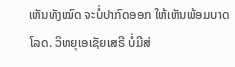ເຫັນທັງໝົດ ຈະບໍ່ປາກົດອອກ ໃຫ້ເຫັນພ້ອມບາດໂລດ. ວິທຍຸເອເຊັຍເສຣີ ບໍ່ມີສ່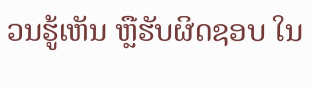ວນຮູ້ເຫັນ ຫຼືຮັບຜິດຊອບ ໃນ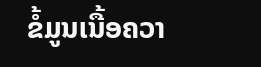ຂໍ້ມູນເນື້ອຄວາ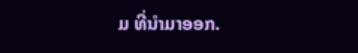ມ ທີ່ນໍາມາອອກ.